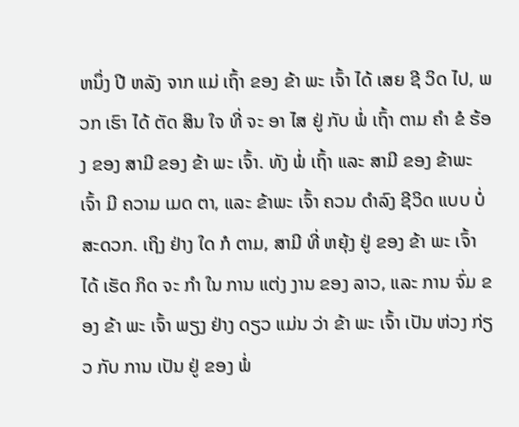ຫນຶ່ງ ປີ ຫລັງ ຈາກ ແມ່ ເຖົ້າ ຂອງ ຂ້າ ພະ ເຈົ້າ ໄດ້ ເສຍ ຊີ ວິດ ໄປ, ພວກ ເຮົາ ໄດ້ ຕັດ ສິນ ໃຈ ທີ່ ຈະ ອາ ໄສ ຢູ່ ກັບ ພໍ່ ເຖົ້າ ຕາມ ຄໍາ ຂໍ ຮ້ອງ ຂອງ ສາມີ ຂອງ ຂ້າ ພະ ເຈົ້າ. ທັງ ພໍ່ ເຖົ້າ ແລະ ສາມີ ຂອງ ຂ້າພະ ເຈົ້າ ມີ ຄວາມ ເມດ ຕາ, ແລະ ຂ້າພະ ເຈົ້າ ຄວນ ດໍາລົງ ຊີວິດ ແບບ ບໍ່ ສະດວກ. ເຖິງ ຢ່າງ ໃດ ກໍ ຕາມ, ສາມີ ທີ່ ຫຍຸ້ງ ຢູ່ ຂອງ ຂ້າ ພະ ເຈົ້າ ໄດ້ ເຮັດ ກິດ ຈະ ກໍາ ໃນ ການ ແຕ່ງ ງານ ຂອງ ລາວ, ແລະ ການ ຈົ່ມ ຂອງ ຂ້າ ພະ ເຈົ້າ ພຽງ ຢ່າງ ດຽວ ແມ່ນ ວ່າ ຂ້າ ພະ ເຈົ້າ ເປັນ ຫ່ວງ ກ່ຽວ ກັບ ການ ເປັນ ຢູ່ ຂອງ ພໍ່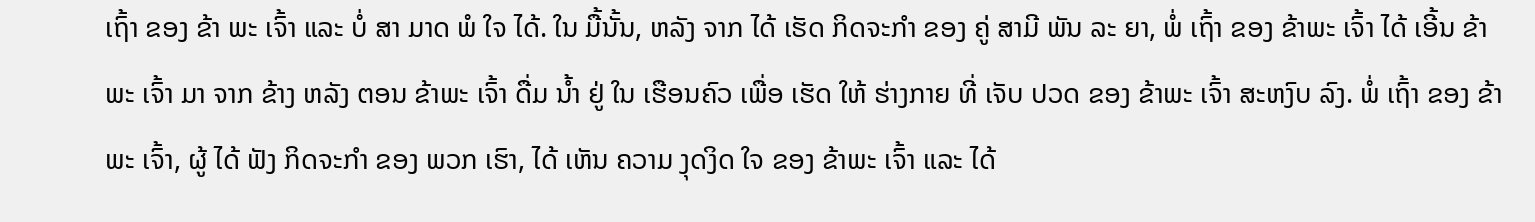ເຖົ້າ ຂອງ ຂ້າ ພະ ເຈົ້າ ແລະ ບໍ່ ສາ ມາດ ພໍ ໃຈ ໄດ້. ໃນ ມື້ນັ້ນ, ຫລັງ ຈາກ ໄດ້ ເຮັດ ກິດຈະກໍາ ຂອງ ຄູ່ ສາມີ ພັນ ລະ ຍາ, ພໍ່ ເຖົ້າ ຂອງ ຂ້າພະ ເຈົ້າ ໄດ້ ເອີ້ນ ຂ້າພະ ເຈົ້າ ມາ ຈາກ ຂ້າງ ຫລັງ ຕອນ ຂ້າພະ ເຈົ້າ ດື່ມ ນ້ຳ ຢູ່ ໃນ ເຮືອນຄົວ ເພື່ອ ເຮັດ ໃຫ້ ຮ່າງກາຍ ທີ່ ເຈັບ ປວດ ຂອງ ຂ້າພະ ເຈົ້າ ສະຫງົບ ລົງ. ພໍ່ ເຖົ້າ ຂອງ ຂ້າພະ ເຈົ້າ, ຜູ້ ໄດ້ ຟັງ ກິດຈະກໍາ ຂອງ ພວກ ເຮົາ, ໄດ້ ເຫັນ ຄວາມ ງຸດງິດ ໃຈ ຂອງ ຂ້າພະ ເຈົ້າ ແລະ ໄດ້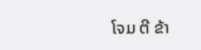ໂຈມ ຕີ ຂ້າ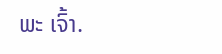ພະ ເຈົ້າ.